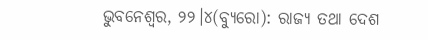ଭୁବନେଶ୍ୱର, ୨୨।୪(ବ୍ୟୁରୋ): ରାଜ୍ୟ ତଥା ଦେଶ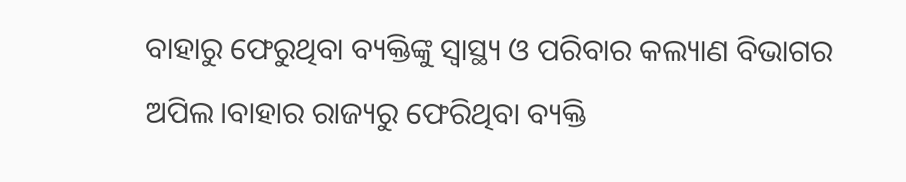ବାହାରୁ ଫେରୁଥିବା ବ୍ୟକ୍ତିଙ୍କୁ ସ୍ବାସ୍ଥ୍ୟ ଓ ପରିବାର କଲ୍ୟାଣ ବିଭାଗର ଅପିଲ।ବାହାର ରାଜ୍ୟରୁ ଫେରିଥିବା ବ୍ୟକ୍ତି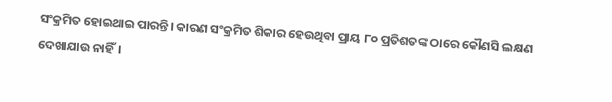ସଂକ୍ରମିତ ହୋଇଥାଇ ପାରନ୍ତି। କାରଣ ସଂକ୍ରମିତ ଶିକାର ହେଉଥିବା ପ୍ରାୟ ୮୦ ପ୍ରତିଶତଙ୍କ ଠାରେ କୌଣସି ଲକ୍ଷଣ ଦେଖାଯାଉ ନାହିଁ।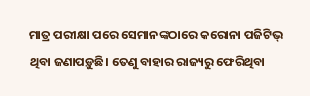ମାତ୍ର ପରୀକ୍ଷା ପରେ ସେମାନଙ୍କଠାରେ କରୋନା ପଜିଟିଭ୍ ଥିବା ଜଣାପଡ଼ୁଛି। ତେଣୁ ବାହାର ରାଜ୍ୟରୁ ଫେରିଥିବା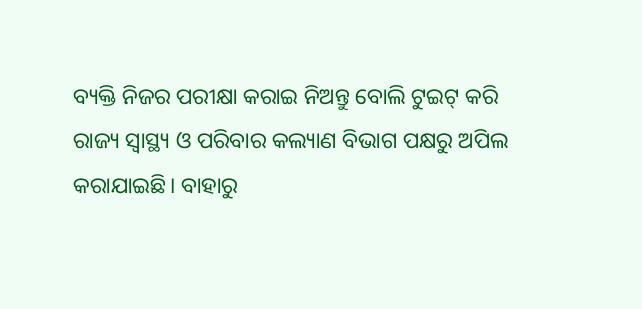ବ୍ୟକ୍ତି ନିଜର ପରୀକ୍ଷା କରାଇ ନିଅନ୍ତୁ ବୋଲି ଟୁଇଟ୍ କରି ରାଜ୍ୟ ସ୍ବାସ୍ଥ୍ୟ ଓ ପରିବାର କଲ୍ୟାଣ ବିଭାଗ ପକ୍ଷରୁ ଅପିଲ କରାଯାଇଛି। ବାହାରୁ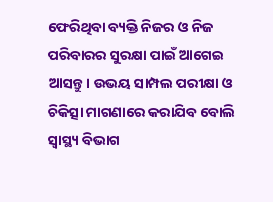ଫେରିଥିବା ବ୍ୟକ୍ତି ନିଜର ଓ ନିଜ ପରିବାରର ସୁରକ୍ଷା ପାଇଁ ଆଗେଇ ଆସନ୍ତୁ। ଉଭୟ ସାମ୍ପଲ ପରୀକ୍ଷା ଓ ଚିକିତ୍ସା ମାଗଣାରେ କରାଯିବ ବୋଲି ସ୍ବାସ୍ଥ୍ୟ ବିଭାଗ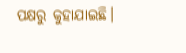ପକ୍ଷରୁ କୁହାଯାଇଛି।